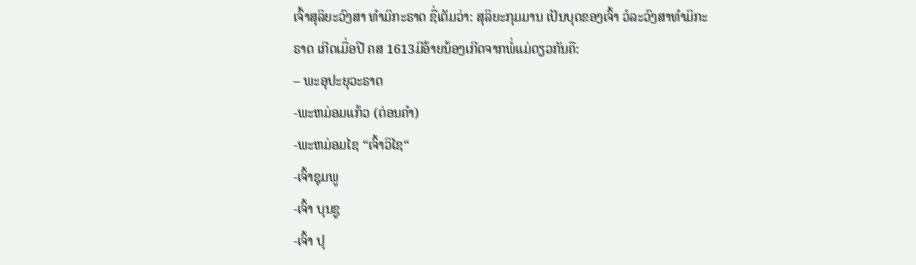ເຈົ້າສຸລິຍະວົງສາ ທຳມິກະຣາດ ຊື່ເຕັມວ່າ: ສຸລິຍະກຸມມານ ເປັນບຸດຂອງເຈົ້າ ວໍລະວົງສາທຳມິກະຣາດ ເກີດເມື່ອປີ ຄສ 1613ມີອ້າຍນ້ອງເກີດຈາກພໍ່ແມ່ດຽວກັນຄື:
– ພະອຸປະຍຸວະຣາດ
-ພະຫມ່ອມແກ້ວ (ຕ່ອນຄຳ)
-ພະຫມ່ອມໄຊ “ເຈົ້າວິໄຊ“
-ເຈົ້າຊຸມພູ
-ເຈົ້າ ບຸນຊູ
-ເຈົ້າ ປຸ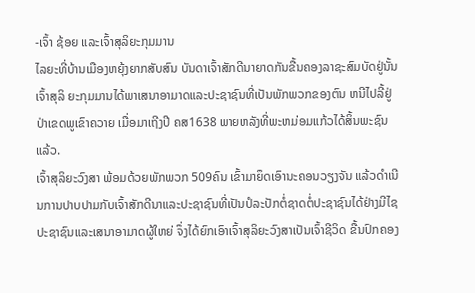-ເຈົ້າ ຊ້ອຍ ແລະເຈົ້າສຸລິຍະກຸມມານ
ໄລຍະທີ່ບ້ານເມືອງຫຍຸ້ງຍາກສັບສົນ ບັນດາເຈົ້າສັກດີນາຍາດກັນຂື້ນຄອງລາຊະສົມບັດຢູ່ນັ້ນເຈົ້າສຸລິ ຍະກຸມມານໄດ້ພາເສນາອາມາດແລະປະຊາຊົນທີ່ເປັນພັກພວກຂອງຕົນ ຫນີໄປລີ້ຢູ່ປ່າເຂດພູເຂົາຄວາຍ ເມື່ອມາເຖີງປີ ຄສ1638 ພາຍຫລັງທີ່ພະຫມ່ອມແກ້ວໄດ້ສິ້ນພະຊົນແລ້ວ.
ເຈົ້າສຸລິຍະວົງສາ ພ້ອມດ້ວຍພັກພວກ 509ຄົນ ເຂົ້າມາຍຶດເອົານະຄອນວຽງຈັນ ແລ້ວດຳເນີນການປາບປາມກັບເຈົ້າສັກດີນາແລະປະຊາຊົນທີ່ເປັນປໍລະປັກຕໍ່ຊາດຕໍ່ປະຊາຊົນໄດ້ຢ່າງມີໄຊ ປະຊາຊົນແລະເສນາອາມາດຜູ້ໃຫຍ່ ຈຶ່ງໄດ້ຍົກເອົາເຈົ້າສຸລິຍະວົງສາເປັນເຈົ້າຊີວິດ ຂື້ນປົກຄອງ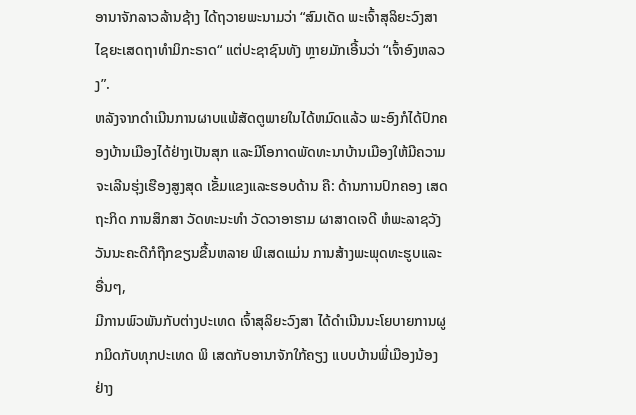ອານາຈັກລາວລ້ານຊ້າງ ໄດ້ຖວາຍພະນາມວ່າ “ສົມເດັດ ພະເຈົ້າສຸລິຍະວົງສາໄຊຍະເສດຖາທຳມິກະຣາດ“ ແຕ່ປະຊາຊົນທັງ ຫຼາຍມັກເອີ້ນວ່າ “ເຈົ້າອົງຫລວງ”.
ຫລັງຈາກດຳເນີນການຜາບແພ້ສັດຕູພາຍໃນໄດ້ຫມົດແລ້ວ ພະອົງກໍໄດ້ປົກຄອງບ້ານເມືອງໄດ້ຢ່າງເປັນສຸກ ແລະມີໂອກາດພັດທະນາບ້ານເມືອງໃຫ້ມີຄວາມຈະເລີນຮຸ່ງເຮືອງສູງສຸດ ເຂັ້ມແຂງແລະຮອບດ້ານ ຄື: ດ້ານການປົກຄອງ ເສດຖະກິດ ການສຶກສາ ວັດທະນະທຳ ວັດວາອາຮາມ ຜາສາດເຈດີ ຫໍພະລາຊວັງ ວັນນະຄະດີກໍຖືກຂຽນຂື້ນຫລາຍ ພິເສດແມ່ນ ການສ້າງພະພຸດທະຮູບແລະອື່ນໆ,
ມີການພົວພັນກັບຕ່າງປະເທດ ເຈົ້າສຸລິຍະວົງສາ ໄດ້ດຳເນີນນະໂຍບາຍການຜູກມິດກັບທຸກປະເທດ ພິ ເສດກັບອານາຈັກໃກ້ຄຽງ ແບບບ້ານພີ່ເມືອງນ້ອງຢ່າງ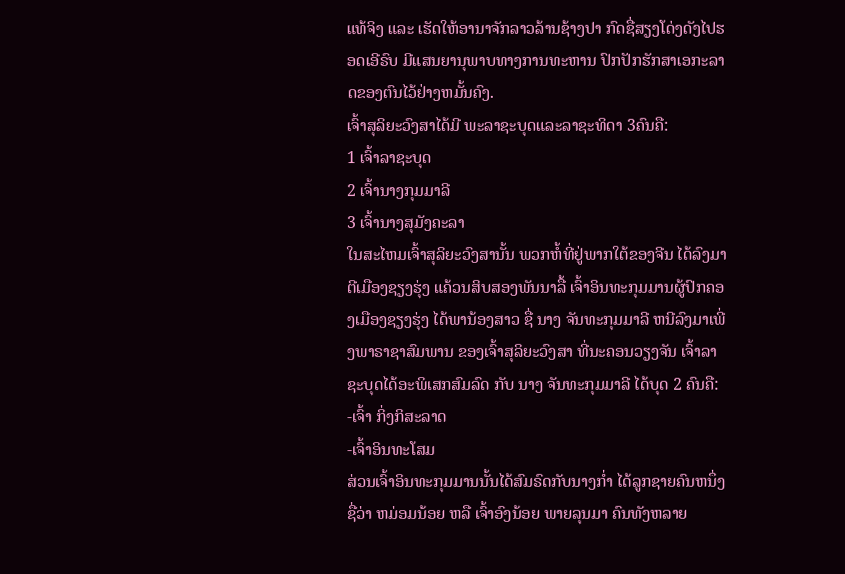ແທ້ຈິງ ແລະ ເຮັດໃຫ້ອານາຈັກລາວລ້ານຊ້າງປາ ກົດຊື່ສຽງໂດ່ງດັງໄປຮອດເອີຣົບ ມີແສນຍານຸພາບທາງການທະຫານ ປົກປັກຮັກສາເອກະລາດຂອງຕົນໄວ້ຢ່າງຫມັ້ນຄົງ.
ເຈົ້າສຸລິຍະວົງສາໄດ້ມີ ພະລາຊະບຸດແລະລາຊະທິດາ 3ຄົນຄື:
1 ເຈົ້າລາຊະບຸດ
2 ເຈົ້ານາງກຸມມາລີ
3 ເຈົ້ານາງສຸມັງຄະລາ
ໃນສະໄຫມເຈົ້າສຸລິຍະວົງສານັ້ນ ພວກຫໍ້ທີ່ຢູ່ພາກໃຕ້ຂອງຈີນ ໄດ້ລົງມາຕີເມືອງຊຽງຮຸ່ງ ແຄ້ວນສິບສອງພັນນາລື້ ເຈົ້າອິນທະກຸມມານຜູ້ປົກຄອງເມືອງຊຽງຮຸ່ງ ໄດ້ພານ້ອງສາວ ຊື່ ນາງ ຈັນທະກຸມມາລີ ຫນີລົງມາເພີ່ງພາຣາຊາສົມພານ ຂອງເຈົ້າສຸລິຍະວົງສາ ທີ່ນະຄອນວຽງຈັນ ເຈົ້າລາຊະບຸດໄດ້ອະພິເສກສົມລົດ ກັບ ນາງ ຈັນທະກຸມມາລີ ໄດ້ບຸດ 2 ຄົນຄື:
-ເຈົ້າ ກິ່ງກິສະລາດ
-ເຈົ້າອິນທະໂສມ
ສ່ວນເຈົ້າອິນທະກຸມມານນັ້ນໄດ້ສົມຣົດກັບນາງກ່ຳ ໄດ້ລູກຊາຍຄົນຫນຶ່ງ ຊື່ວ່າ ຫມ່ອມນ້ອຍ ຫລື ເຈົ້າອົງນ້ອຍ ພາຍລຸນມາ ຄົນທັງຫລາຍ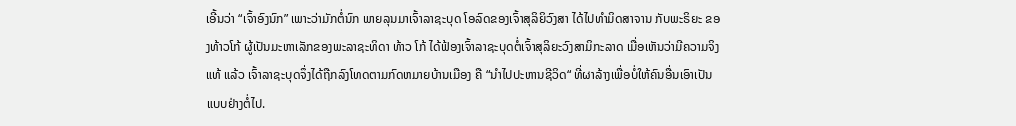ເອີ້ນວ່າ “ເຈົ້າອົງນົກ” ເພາະວ່າມັກຕໍ່ນົກ ພາຍລຸນມາເຈົ້າລາຊະບຸດ ໂອລົດຂອງເຈົ້າສຸລິຍິວົງສາ ໄດ້ໄປທຳມິດສາຈານ ກັບພະຣິຍະ ຂອງທ້າວໂກ້ ຜູ້ເປັນມະຫາເລັກຂອງພະລາຊະທິດາ ທ້າວ ໂກ້ ໄດ້ຟ້ອງເຈົ້າລາຊະບຸດຕໍ່ເຈົ້າສຸລິຍະວົງສາມິກະລາດ ເມື່ອເຫັນວ່າມີຄວາມຈິງແທ້ ແລ້ວ ເຈົ້າລາຊະບຸດຈຶ່ງໄດ້ຖືກລົງໂທດຕາມກົດຫມາຍບ້ານເມືອງ ຄື “ນຳໄປປະຫານຊີວິດ“ ທີ່ຜາລ້າງເພື່ອບໍ່ໃຫ້ຄົນອື່ນເອົາເປັນແບບຢ່າງຕໍ່ໄປ.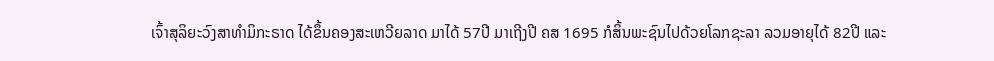ເຈົ້າສຸລິຍະວົງສາທຳມິກະຣາດ ໄດ້ຂຶ້ນຄອງສະເຫວີຍລາດ ມາໄດ້ 57ປີ ມາເຖີງປີ ຄສ 1695 ກໍສິ້ນພະຊົນໄປດ້ວຍໂລກຊະລາ ລວມອາຍຸໄດ້ 82ປີ ແລະ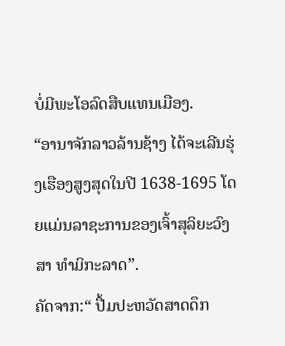ບໍ່ມີພະໂອລົດສືບແທນເມືອງ.
“ອານາຈັກລາວລ້ານຊ້າງ ໄດ້ຈະເລີນຮຸ່ງເຮືອງສູງສຸດໃນປີ 1638-1695 ໂດຍແມ່ນລາຊະການຂອງເຈົ້າສຸລິຍະວົງສາ ທຳມິກະລາດ”.
ຄັດຈາກ:“ ປື້ມປະຫວັດສາດດຶກ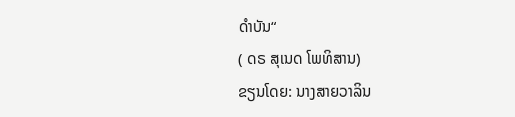ດຳບັນ“
( ດຣ ສຸເນດ ໂພທິສານ)
ຂຽນໂດຍ: ນາງສາຍວາລິນ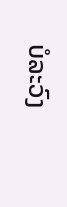ບໍລະວົງ